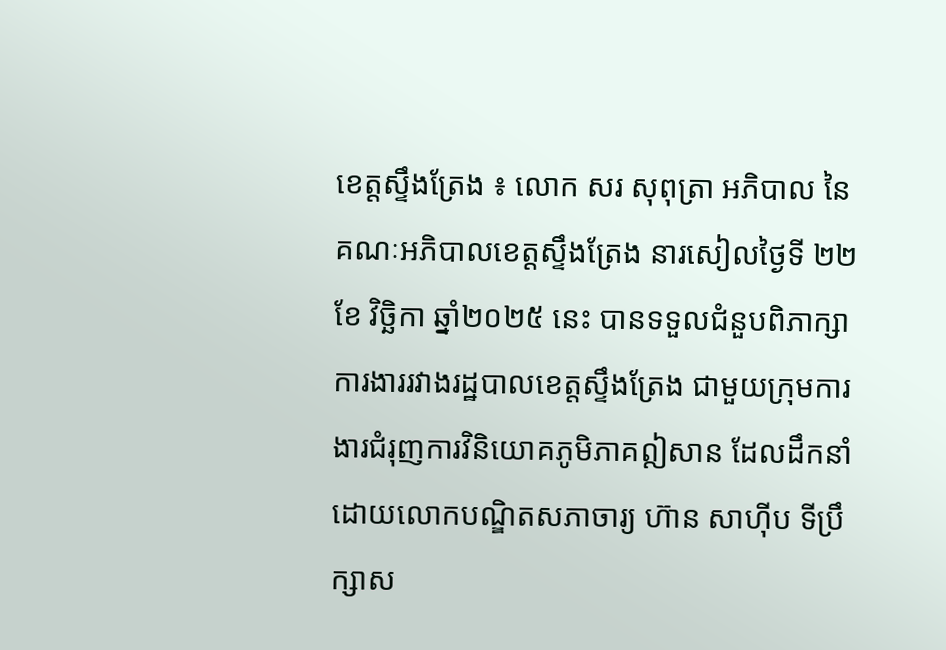ខេត្តស្ទឹងត្រែង ៖ លោក សរ សុពុត្រា អភិបាល នៃគណៈអភិបាលខេត្តស្ទឹងត្រែង នារសៀលថ្ងៃទី ២២ ខែ វិច្ឆិកា ឆ្នាំ២០២៥ នេះ បានទទួលជំនួបពិភាក្សាការងាររវាងរដ្ឋបាលខេត្តស្ទឹងត្រែង ជាមួយក្រុមការងារជំរុញការវិនិយោគភូមិភាគឦសាន ដែលដឹកនាំដោយលោកបណ្ឌិតសភាចារ្យ ហ៊ាន សាហ៊ីប ទីប្រឹក្សាស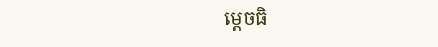ម្តេចធិ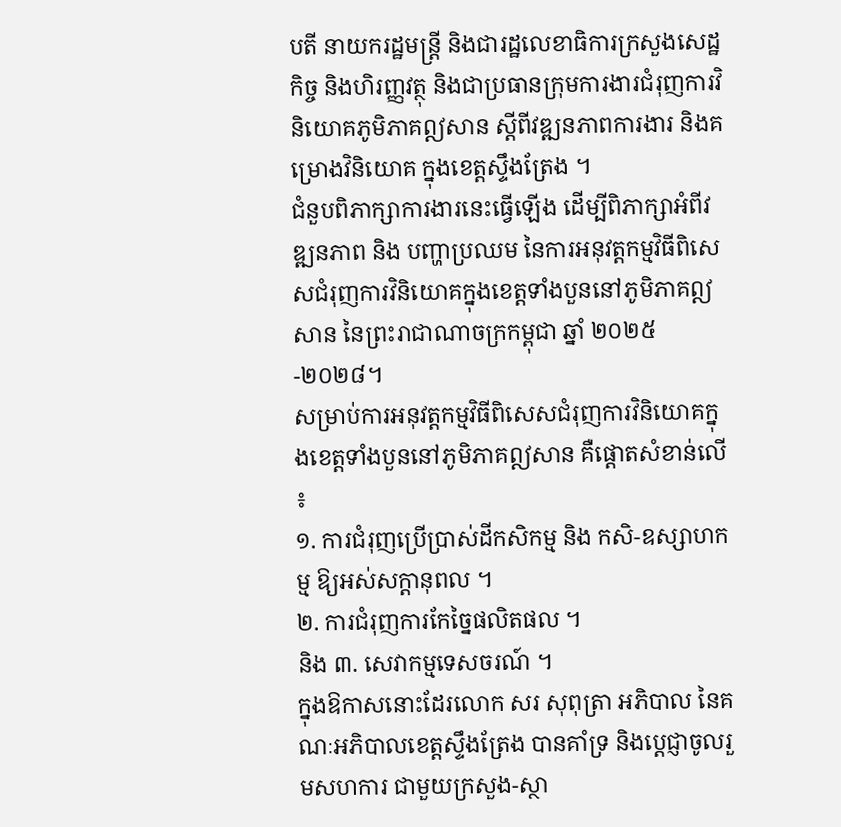បតី នាយករដ្ឋមន្ត្រី និងជារដ្ឋលេខាធិការក្រសួងសេដ្ឋកិច្ច និងហិរញ្ញវត្ថុ និងជាប្រធានក្រុមការងារជំរុញការវិនិយោគភូមិភាគឦសាន ស្តីពីវឌ្ឍនភាពការងារ និងគម្រោងវិនិយោគ ក្នុងខេត្តស្ទឹងត្រែង ។
ជំនួបពិភាក្សាការងារនេះធ្វើឡើង ដើម្បីពិភាក្សាអំពីវឌ្ឍនភាព និង បញ្ហាប្រឈម នៃការអនុវត្តកម្មវិធីពិសេសជំរុញការវិនិយោគក្នុងខេត្តទាំងបួននៅភូមិភាគឦសាន នៃព្រះរាជាណាចក្រកម្ពុជា ឆ្នាំ ២០២៥-២០២៨។
សម្រាប់ការអនុវត្តកម្មវិធីពិសេសជំរុញការវិនិយោគក្នុងខេត្តទាំងបួននៅភូមិភាគឦសាន គឺផ្តោតសំខាន់លើ ៖
១. ការជំរុញប្រើប្រាស់ដីកសិកម្ម និង កសិ-ឧស្សាហកម្ម ឱ្យអស់សក្តានុពល ។
២. ការជំរុញការកែច្នៃផលិតផល ។
និង ៣. សេវាកម្មទេសចរណ៍ ។
ក្នុងឱកាសនោះដែរលោក សរ សុពុត្រា អភិបាល នៃគណៈអភិបាលខេត្តស្ទឹងត្រែង បានគាំទ្រ និងប្តេជ្ញាចូលរួមសហការ ជាមួយក្រសួង-ស្ថា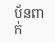ប័នពាក់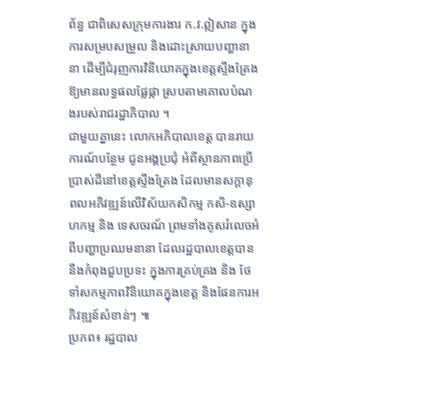ព័ន្ធ ជាពិសេសក្រុមការងារ ក.វ.ឦសាន ក្នុងការសម្របសម្រួល និងដោះស្រាយបញ្ហានានា ដើម្បីជំរុញការវិនិយោគក្នុងខេត្តស្ទឹងត្រែង ឱ្យមានលទ្ធផលផ្លែផ្កា ស្របតាមគោលបំណងរបស់រាជរដ្ឋាភិបាល ។
ជាមួយគ្នានេះ លោកអភិបាលខេត្ត បានរាយការណ៍បន្ថែម ជូនអង្គប្រជុំ អំពីស្ថានភាពប្រើប្រាស់ដីនៅខេត្តស្ទឹងត្រែង ដែលមានសក្តានុពលអភិវឌ្ឍន៍លើវិស័យកសិកម្ម កសិ-ឧស្សាហកម្ម និង ទេសចរណ៍ ព្រមទាំងគូសរំលេចអំពីបញ្ហាប្រឈមនានា ដែលរដ្ឋបាលខេត្តបាននឹងកំពុងជួបប្រទះ ក្នុងការគ្រប់គ្រង និង ថែទាំសកម្មភាពវិនិយោគក្នុងខេត្ត និងផែនការអភិវឌ្ឍន៍សំខាន់ៗ ៕
ប្រភព៖ រដ្ឋបាល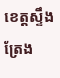ខេត្តស្ទឹងត្រែង